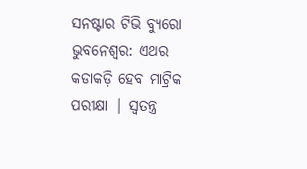ସନଷ୍ଟାର ଟିଭି ବ୍ୟୁରୋ
ଭୁବନେଶ୍ୱର: ଏଥର କଡାକଡ଼ି ହେବ ମାଟ୍ରିକ ପରୀକ୍ଷା | ସ୍ୱତନ୍ତ୍ର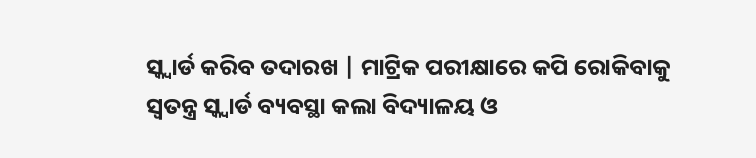ସ୍କ୍ୱାର୍ଡ କରିବ ତଦାରଖ | ମାଟ୍ରିକ ପରୀକ୍ଷାରେ କପି ରୋକିବାକୁ ସ୍ୱତନ୍ତ୍ର ସ୍କ୍ୱାର୍ଡ ବ୍ୟବସ୍ଥା କଲା ବିଦ୍ୟାଳୟ ଓ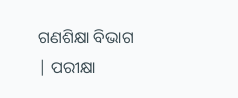ଗଣଶିକ୍ଷା ବିଭାଗ | ପରୀକ୍ଷା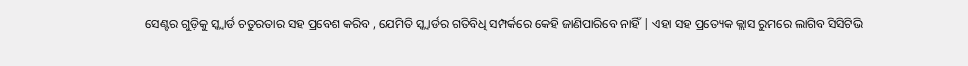ସେଣ୍ଟର ଗୁଡ଼ିକୁ ସ୍କ୍ୱାର୍ଡ ଚତୁରତାର ସହ ପ୍ରବେଶ କରିବ , ଯେମିତି ସ୍କ୍ୱାର୍ଡର ଗତିବିଧି ସମ୍ପର୍କରେ କେହି ଜାଣିପାରିବେ ନାହିଁ | ଏହା ସହ ପ୍ରତ୍ୟେକ କ୍ଲାସ ରୁମରେ ଲାଗିବ ସିସିଟିଭି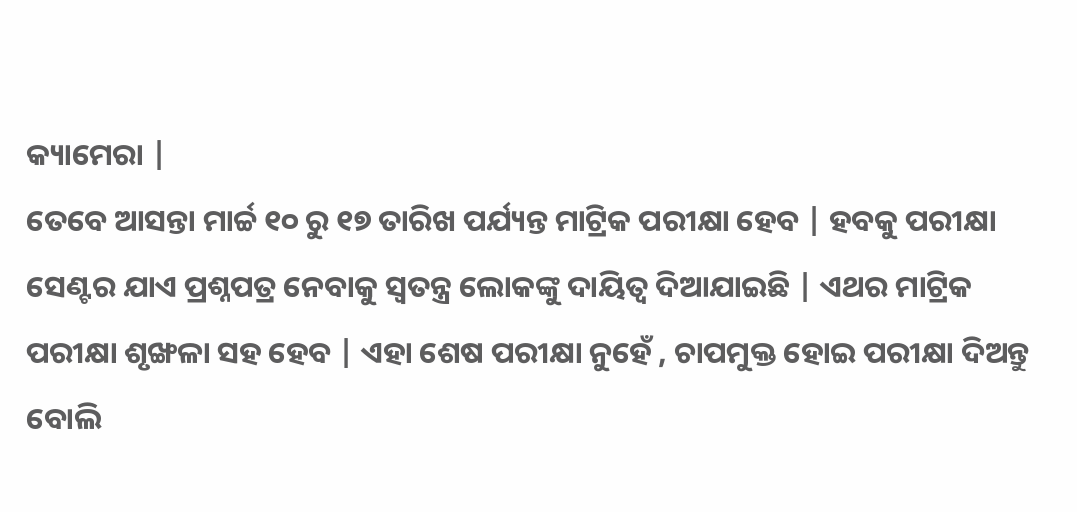କ୍ୟାମେରା |
ତେବେ ଆସନ୍ତା ମାର୍ଚ୍ଚ ୧୦ ରୁ ୧୭ ତାରିଖ ପର୍ଯ୍ୟନ୍ତ ମାଟ୍ରିକ ପରୀକ୍ଷା ହେବ | ହବକୁ ପରୀକ୍ଷା ସେଣ୍ଟର ଯାଏ ପ୍ରଶ୍ନପତ୍ର ନେବାକୁ ସ୍ୱତନ୍ତ୍ର ଲୋକଙ୍କୁ ଦାୟିତ୍ୱ ଦିଆଯାଇଛି | ଏଥର ମାଟ୍ରିକ ପରୀକ୍ଷା ଶୃଙ୍ଖଳା ସହ ହେବ | ଏହା ଶେଷ ପରୀକ୍ଷା ନୁହେଁ , ଚାପମୁକ୍ତ ହୋଇ ପରୀକ୍ଷା ଦିଅନ୍ତୁ ବୋଲି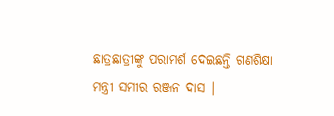ଛାତ୍ରଛାତ୍ରୀଙ୍କୁ ପରାମର୍ଶ ଦେଇଛନ୍ତି ଗଣଶିକ୍ଷା ମନ୍ତ୍ରୀ ସମୀର ରଞ୍ଜନ ଦାସ |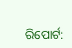ରିପୋର୍ଟ: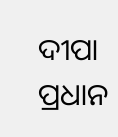ଦୀପା ପ୍ରଧାନ